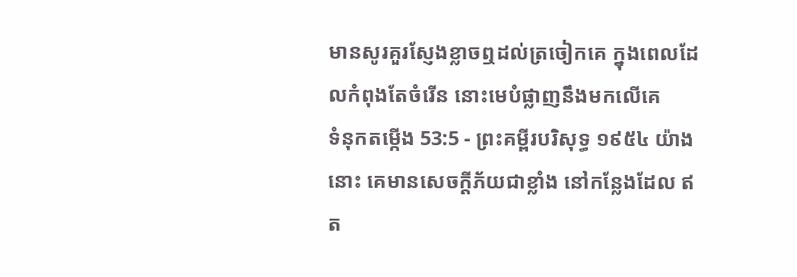មានសូរគួរស្ញែងខ្លាចឮដល់ត្រចៀកគេ ក្នុងពេលដែលកំពុងតែចំរើន នោះមេបំផ្លាញនឹងមកលើគេ
ទំនុកតម្កើង 53:5 - ព្រះគម្ពីរបរិសុទ្ធ ១៩៥៤ យ៉ាងនោះ គេមានសេចក្ដីភ័យជាខ្លាំង នៅកន្លែងដែល ឥត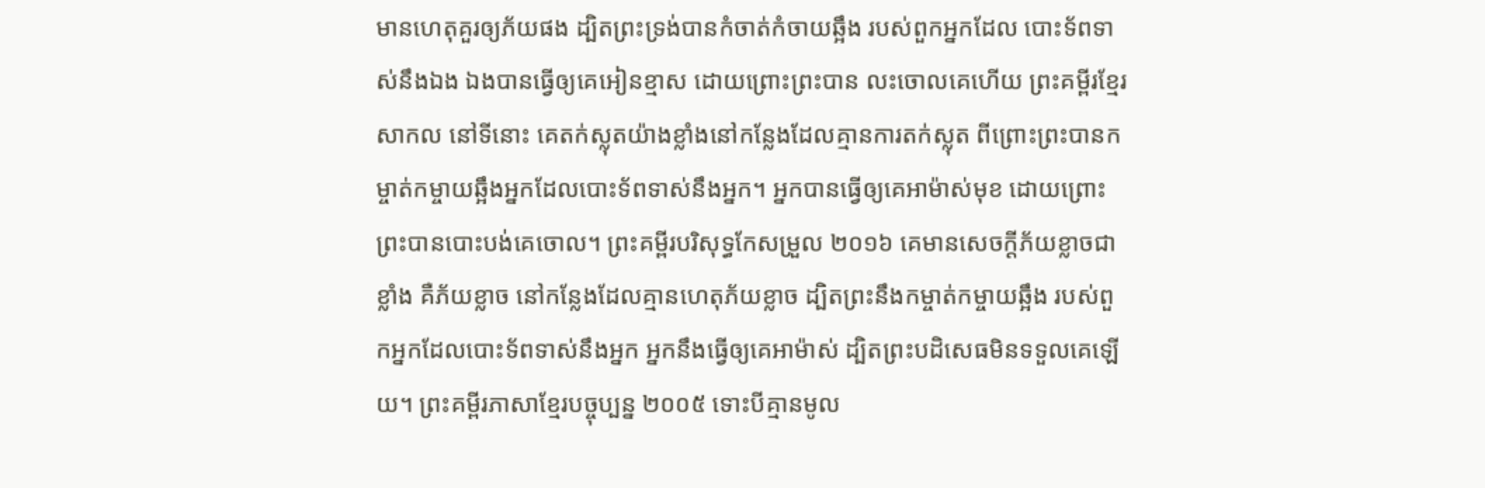មានហេតុគួរឲ្យភ័យផង ដ្បិតព្រះទ្រង់បានកំចាត់កំចាយឆ្អឹង របស់ពួកអ្នកដែល បោះទ័ពទាស់នឹងឯង ឯងបានធ្វើឲ្យគេអៀនខ្មាស ដោយព្រោះព្រះបាន លះចោលគេហើយ ព្រះគម្ពីរខ្មែរសាកល នៅទីនោះ គេតក់ស្លុតយ៉ាងខ្លាំងនៅកន្លែងដែលគ្មានការតក់ស្លុត ពីព្រោះព្រះបានកម្ចាត់កម្ចាយឆ្អឹងអ្នកដែលបោះទ័ពទាស់នឹងអ្នក។ អ្នកបានធ្វើឲ្យគេអាម៉ាស់មុខ ដោយព្រោះព្រះបានបោះបង់គេចោល។ ព្រះគម្ពីរបរិសុទ្ធកែសម្រួល ២០១៦ គេមានសេចក្ដីភ័យខ្លាចជាខ្លាំង គឺភ័យខ្លាច នៅកន្លែងដែលគ្មានហេតុភ័យខ្លាច ដ្បិតព្រះនឹងកម្ចាត់កម្ចាយឆ្អឹង របស់ពួកអ្នកដែលបោះទ័ពទាស់នឹងអ្នក អ្នកនឹងធ្វើឲ្យគេអាម៉ាស់ ដ្បិតព្រះបដិសេធមិនទទួលគេឡើយ។ ព្រះគម្ពីរភាសាខ្មែរបច្ចុប្បន្ន ២០០៥ ទោះបីគ្មានមូល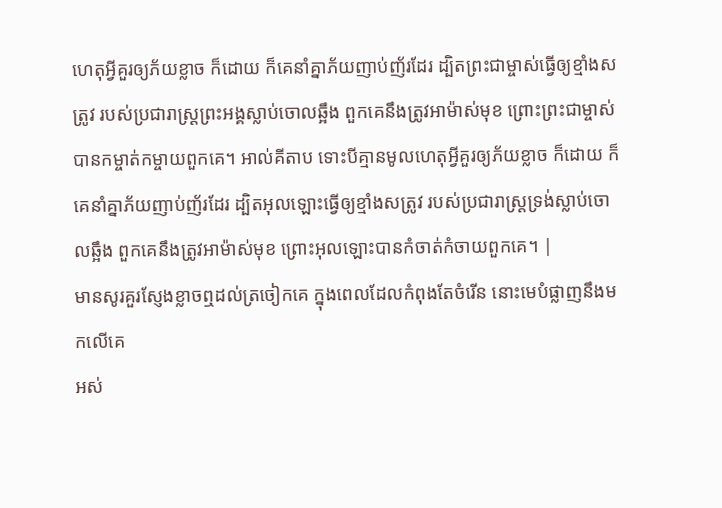ហេតុអ្វីគួរឲ្យភ័យខ្លាច ក៏ដោយ ក៏គេនាំគ្នាភ័យញាប់ញ័រដែរ ដ្បិតព្រះជាម្ចាស់ធ្វើឲ្យខ្មាំងសត្រូវ របស់ប្រជារាស្ដ្រព្រះអង្គស្លាប់ចោលឆ្អឹង ពួកគេនឹងត្រូវអាម៉ាស់មុខ ព្រោះព្រះជាម្ចាស់បានកម្ចាត់កម្ចាយពួកគេ។ អាល់គីតាប ទោះបីគ្មានមូលហេតុអ្វីគួរឲ្យភ័យខ្លាច ក៏ដោយ ក៏គេនាំគ្នាភ័យញាប់ញ័រដែរ ដ្បិតអុលឡោះធ្វើឲ្យខ្មាំងសត្រូវ របស់ប្រជារាស្ដ្រទ្រង់ស្លាប់ចោលឆ្អឹង ពួកគេនឹងត្រូវអាម៉ាស់មុខ ព្រោះអុលឡោះបានកំចាត់កំចាយពួកគេ។ |
មានសូរគួរស្ញែងខ្លាចឮដល់ត្រចៀកគេ ក្នុងពេលដែលកំពុងតែចំរើន នោះមេបំផ្លាញនឹងមកលើគេ
អស់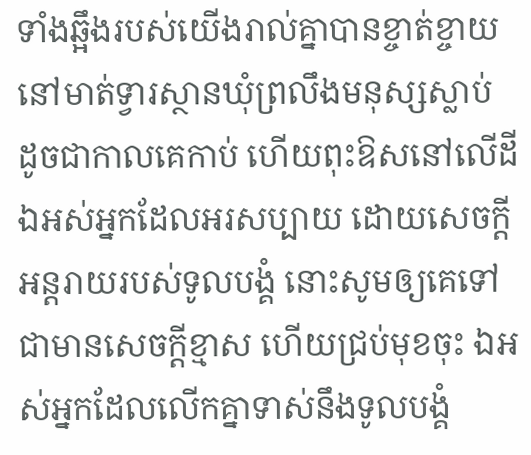ទាំងឆ្អឹងរបស់យើងរាល់គ្នាបានខ្ចាត់ខ្ចាយ នៅមាត់ទ្វារស្ថានឃុំព្រលឹងមនុស្សស្លាប់ ដូចជាកាលគេកាប់ ហើយពុះឱសនៅលើដី
ឯអស់អ្នកដែលអរសប្បាយ ដោយសេចក្ដីអន្តរាយរបស់ទូលបង្គំ នោះសូមឲ្យគេទៅជាមានសេចក្ដីខ្មាស ហើយជ្រប់មុខចុះ ឯអស់អ្នកដែលលើកគ្នាទាស់នឹងទូលបង្គំ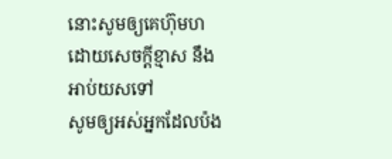នោះសូមឲ្យគេហ៊ុមហ ដោយសេចក្ដីខ្មាស នឹងអាប់យសទៅ
សូមឲ្យអស់អ្នកដែលប៉ង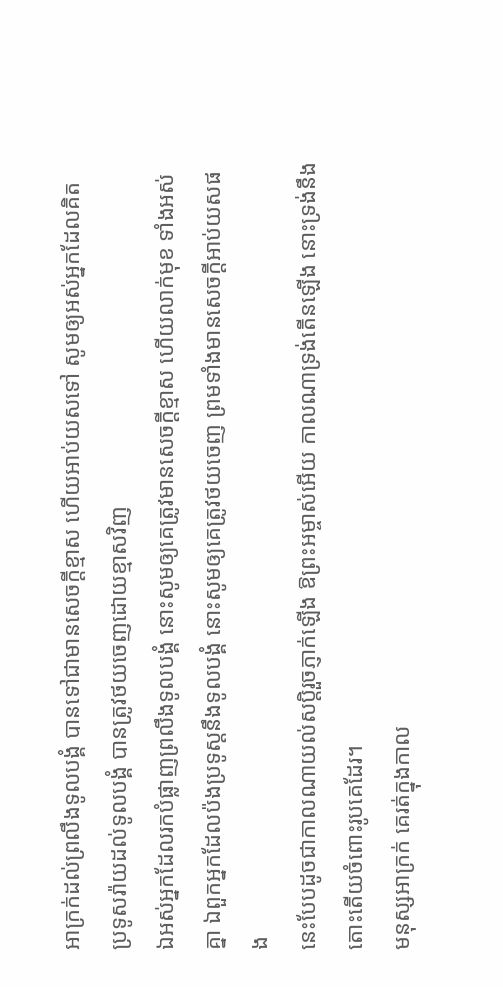អាក្រក់ដល់ព្រលឹងទូលបង្គំ បានទៅជាមានសេចក្ដីខ្មាស ហើយអាប់យសទៅ សូមឲ្យអស់អ្នកដែលគិតប្រទូសរ៉ាយដល់ទូលបង្គំ បានត្រូវថយចេញដោយខ្មាសវិញ
ឯអស់អ្នកដែលរកបំផ្លាញព្រលឹងទូលបង្គំ នោះសូមឲ្យគេត្រូវមានសេចក្ដីខ្មាស ហើយលាក់មុខ ទាំងអស់គ្នា ឯពួកអ្នកដែលប៉ងប្រទូស្តនឹងទូលបង្គំ នោះសូមឲ្យគេត្រូវថយចេញ ព្រមទាំងមានសេចក្ដីអាប់យសផង
នេះបែបដូចជាកាលណាយល់សប្តិរួចភ្ញាក់ឡើង ឱព្រះអម្ចាស់អើយ កាលណាទ្រង់តើនឡើង នោះទ្រង់នឹងតោះតើយចំពោះរូបគេដែរ។
មនុស្សអាក្រក់ គេរត់ក្នុងកាល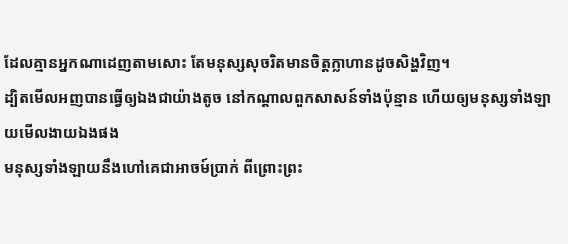ដែលគ្មានអ្នកណាដេញតាមសោះ តែមនុស្សសុចរិតមានចិត្តក្លាហានដូចសិង្ហវិញ។
ដ្បិតមើលអញបានធ្វើឲ្យឯងជាយ៉ាងតូច នៅកណ្តាលពួកសាសន៍ទាំងប៉ុន្មាន ហើយឲ្យមនុស្សទាំងឡាយមើលងាយឯងផង
មនុស្សទាំងឡាយនឹងហៅគេជាអាចម៍ប្រាក់ ពីព្រោះព្រះ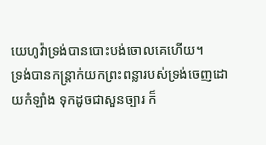យេហូវ៉ាទ្រង់បានបោះបង់ចោលគេហើយ។
ទ្រង់បានកន្ត្រាក់យកព្រះពន្លារបស់ទ្រង់ចេញដោយកំឡាំង ទុកដូចជាសួនច្បារ ក៏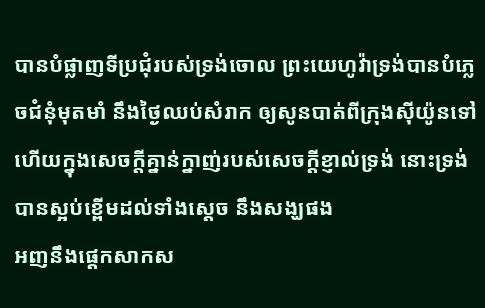បានបំផ្លាញទីប្រជុំរបស់ទ្រង់ចោល ព្រះយេហូវ៉ាទ្រង់បានបំភ្លេចជំនុំមុតមាំ នឹងថ្ងៃឈប់សំរាក ឲ្យសូនបាត់ពីក្រុងស៊ីយ៉ូនទៅ ហើយក្នុងសេចក្ដីគ្នាន់ក្នាញ់របស់សេចក្ដីខ្ញាល់ទ្រង់ នោះទ្រង់បានស្អប់ខ្ពើមដល់ទាំងស្តេច នឹងសង្ឃផង
អញនឹងផ្តេកសាកស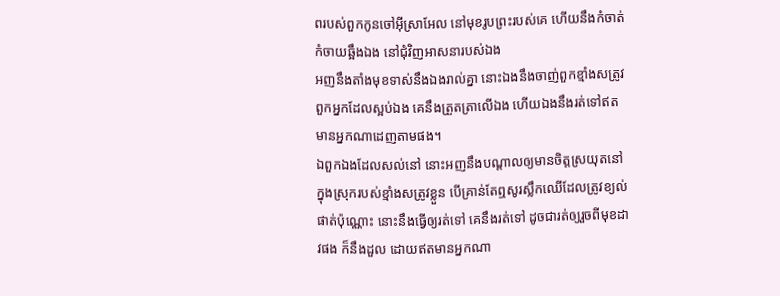ពរបស់ពួកកូនចៅអ៊ីស្រាអែល នៅមុខរូបព្រះរបស់គេ ហើយនឹងកំចាត់កំចាយឆ្អឹងឯង នៅជុំវិញអាសនារបស់ឯង
អញនឹងតាំងមុខទាស់នឹងឯងរាល់គ្នា នោះឯងនឹងចាញ់ពួកខ្មាំងសត្រូវ ពួកអ្នកដែលស្អប់ឯង គេនឹងត្រួតត្រាលើឯង ហើយឯងនឹងរត់ទៅឥតមានអ្នកណាដេញតាមផង។
ឯពួកឯងដែលសល់នៅ នោះអញនឹងបណ្តាលឲ្យមានចិត្តស្រយុតនៅក្នុងស្រុករបស់ខ្មាំងសត្រូវខ្លួន បើគ្រាន់តែឮសូរស្លឹកឈើដែលត្រូវខ្យល់ផាត់ប៉ុណ្ណោះ នោះនឹងធ្វើឲ្យរត់ទៅ គេនឹងរត់ទៅ ដូចជារត់ឲ្យរួចពីមុខដាវផង ក៏នឹងដួល ដោយឥតមានអ្នកណា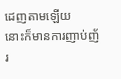ដេញតាមឡើយ
នោះក៏មានការញាប់ញ័រ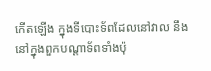កើតឡើង ក្នុងទីបោះទ័ពដែលនៅវាល នឹងនៅក្នុងពួកបណ្តាទ័ពទាំងប៉ុ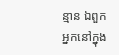ន្មាន ឯពួកអ្នកនៅក្នុង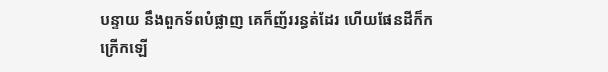បន្ទាយ នឹងពួកទ័ពបំផ្លាញ គេក៏ញ័ររន្ធត់ដែរ ហើយផែនដីក៏កក្រើកឡើ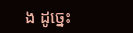ង ដូច្នេះ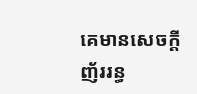គេមានសេចក្ដីញ័ររន្ធ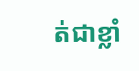ត់ជាខ្លាំ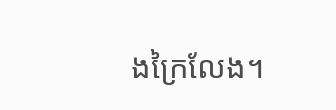ងក្រៃលែង។